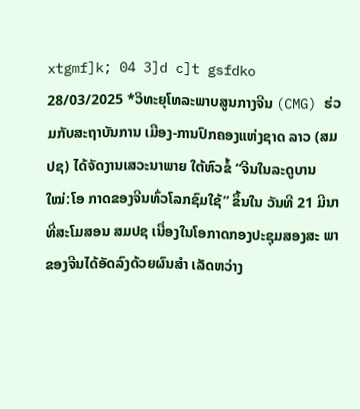xtgmf]k; 04 3]d c]t gsfdko 28/03/2025 *ວິທະຍຸໂທລະພາບສູນກາງຈີນ (CMG) ຮ່ວມກັບສະຖາບັນການ ເມືອງ-ການປົກຄອງແຫ່ງຊາດ ລາວ (ສມປຊ) ໄດ້ຈັດງານເສວະນາພາຍ ໃຕ້ຫົວຂໍ້ “ຈີນໃນລະດູບານໃໝ່:ໂອ ກາດຂອງຈີນທົ່ວໂລກຊົມໃຊ້” ຂຶ້ນໃນ ວັນທີ 21 ມີນາ ທີ່ສະໂມສອນ ສມປຊ ເນື່ອງໃນໂອກາດກອງປະຊຸມສອງສະ ພາຂອງຈີນໄດ້ອັດລົງດ້ວຍຜົນສໍາ ເລັດຫວ່າງ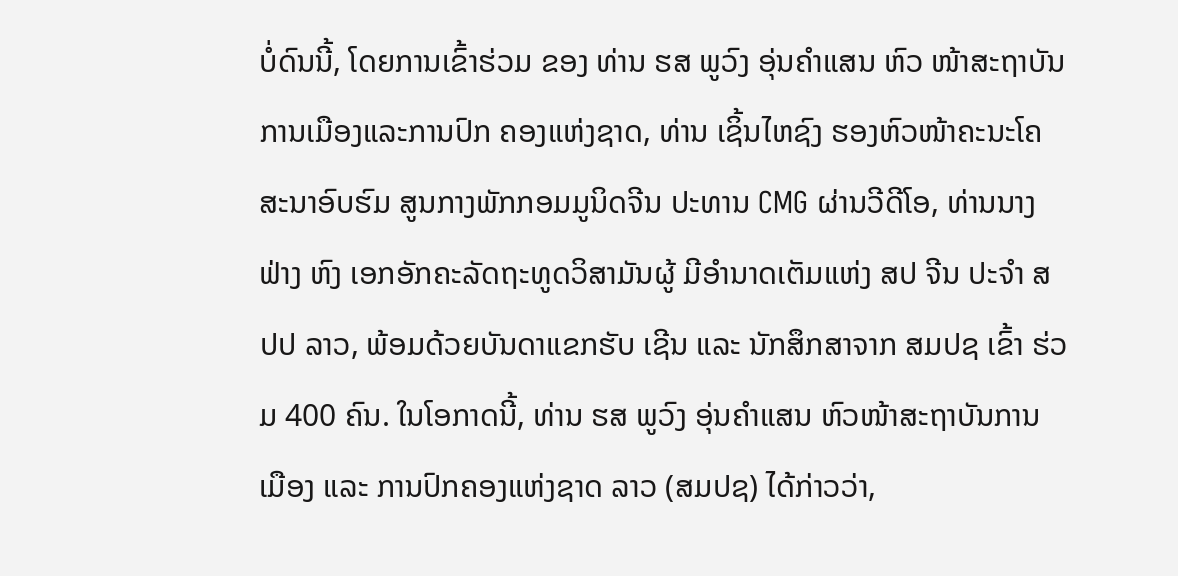ບໍ່ດົນນີ້, ໂດຍການເຂົ້າຮ່ວມ ຂອງ ທ່ານ ຮສ ພູວົງ ອຸ່ນຄໍາແສນ ຫົວ ໜ້າສະຖາບັນການເມືອງແລະການປົກ ຄອງແຫ່ງຊາດ, ທ່ານ ເຊິ້ນໄຫຊົງ ຮອງຫົວໜ້າຄະນະໂຄສະນາອົບຮົມ ສູນກາງພັກກອມມູນິດຈີນ ປະທານ CMG ຜ່ານວີດີໂອ, ທ່ານນາງ ຟ່າງ ຫົງ ເອກອັກຄະລັດຖະທູດວິສາມັນຜູ້ ມີອຳນາດເຕັມແຫ່ງ ສປ ຈີນ ປະຈໍາ ສປປ ລາວ, ພ້ອມດ້ວຍບັນດາແຂກຮັບ ເຊີນ ແລະ ນັກສຶກສາຈາກ ສມປຊ ເຂົ້າ ຮ່ວມ 400 ຄົນ. ໃນໂອກາດນີ້, ທ່ານ ຮສ ພູວົງ ອຸ່ນຄໍາແສນ ຫົວໜ້າສະຖາບັນການ ເມືອງ ແລະ ການປົກຄອງແຫ່ງຊາດ ລາວ (ສມປຊ) ໄດ້ກ່າວວ່າ,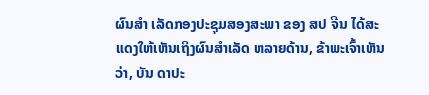ຜົນສໍາ ເລັດກອງປະຊຸມສອງສະພາ ຂອງ ສປ ຈີນ ໄດ້ສະແດງໃຫ້ເຫັນເຖິງຜົນສໍາເລັດ ຫລາຍດ້ານ, ຂ້າພະເຈົ້າເຫັນວ່າ, ບັນ ດາປະ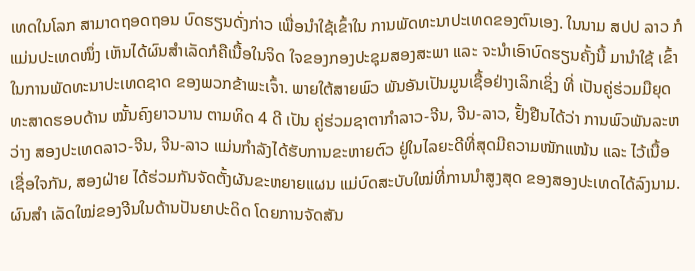ເທດໃນໂລກ ສາມາດຖອດຖອນ ບົດຮຽນດັ່ງກ່າວ ເພື່ອນໍາໃຊ້ເຂົ້າໃນ ການພັດທະນາປະເທດຂອງຕົນເອງ. ໃນນາມ ສປປ ລາວ ກໍແມ່ນປະເທດໜຶ່ງ ເຫັນໄດ້ຜົນສໍາເລັດກໍຄືເນື້ອໃນຈິດ ໃຈຂອງກອງປະຊຸມສອງສະພາ ແລະ ຈະນໍາເອົາບົດຮຽນຄັ້ງນີ້ ມານໍາໃຊ້ ເຂົ້າໃນການພັດທະນາປະເທດຊາດ ຂອງພວກຂ້າພະເຈົ້າ. ພາຍໃຕ້ສາຍພົວ ພັນອັນເປັນມູນເຊື້ອຢ່າງເລິກເຊິ່ງ ທີ່ ເປັນຄູ່ຮ່ວມມືຍຸດທະສາດຮອບດ້ານ ໝັ້ນຄົງຍາວນານ ຕາມທິດ 4 ດີ ເປັນ ຄູ່ຮ່ວມຊາຕາກໍາລາວ-ຈີນ, ຈີນ-ລາວ, ຢັ້ງຢືນໄດ້ວ່າ ການພົວພັນລະຫວ່າງ ສອງປະເທດລາວ-ຈີນ, ຈີນ-ລາວ ແມ່ນກໍາລັງໄດ້ຮັບການຂະຫາຍຕົວ ຢູ່ໃນໄລຍະດີທີ່ສຸດມີຄວາມໜັກແໜ້ນ ແລະ ໄວ້ເນື້ອເຊື່ອໃຈກັນ, ສອງຝ່າຍ ໄດ້ຮ່ວມກັນຈັດຕັ້ງຜັນຂະຫຍາຍແຜນ ແມ່ບົດສະບັບໃໝ່ທີ່ການນໍາສູງສຸດ ຂອງສອງປະເທດໄດ້ລົງນາມ. ຜົນສໍາ ເລັດໃໝ່ຂອງຈີນໃນດ້ານປັນຍາປະດິດ ໂດຍການຈັດສັນ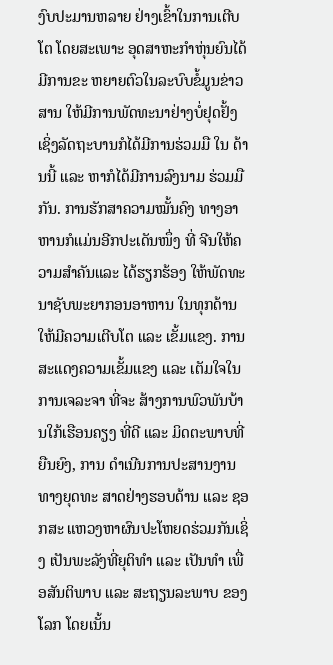ງົບປະມານຫລາຍ ຢ່າງເຂົ້າໃນການເຕີບໂຕ ໂດຍສະເພາະ ອຸດສາຫະກໍາຫຸ່ນຍົນໄດ້ມີການຂະ ຫຍາຍຕົວໃນລະບົບຂໍ້ມູນຂ່າວສານ ໃຫ້ມີການພັດທະນາຢ່າງບໍ່ຢຸດຢັ້ງ ເຊິ່ງລັດຖະບານກໍໄດ້ມີການຮ່ວມມື ໃນ ດ້ານນີ້ ແລະ ຫາກໍໄດ້ມີການລົງນາມ ຮ່ວມມືກັນ. ການຮັກສາຄວາມໝັ້ນຄົງ ທາງອາຫານກໍແມ່ນອີກປະເດັນໜຶ່ງ ທີ່ ຈີນໃຫ້ຄວາມສໍາຄັນແລະ ໄດ້ຮຽກຮ້ອງ ໃຫ້ພັດທະນາຊັບພະຍາກອນອາຫານ ໃນທຸກດ້ານໃຫ້ມີຄວາມເຕີບໂຕ ແລະ ເຂັ້ມແຂງ. ການສະແດງຄວາມເຂັ້ມແຂງ ແລະ ເຕັມໃຈໃນການເຈລະຈາ ທີ່ຈະ ສ້າງການພົວພັນບ້ານໃກ້ເຮືອນຄຽງ ທີ່ດີ ແລະ ມິດຕະພາບທີ່ຍືນຍົງ, ການ ດໍາເນີນການປະສານງານທາງຍຸດທະ ສາດຢ່າງຮອບດ້ານ ແລະ ຊອກສະ ແຫວງຫາຜົນປະໂຫຍດຮ່ວມກັນເຊິ່ງ ເປັນພະລັງທີ່ຍຸຕິທໍາ ແລະ ເປັນທໍາ ເພື່ອສັນຕິພາບ ແລະ ສະຖຽນລະພາບ ຂອງໂລກ ໂດຍເນັ້ນ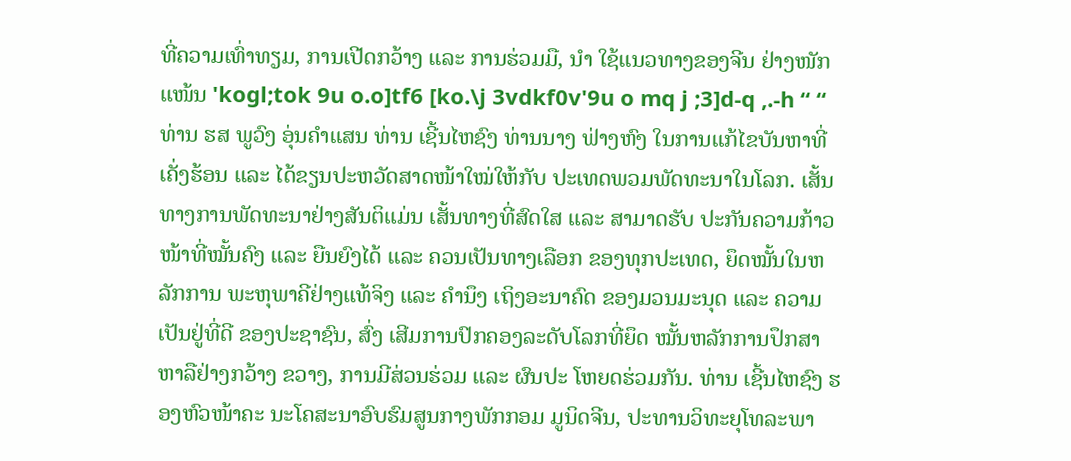ທີ່ຄວາມເທົ່າທຽມ, ການເປີດກວ້າງ ແລະ ການຮ່ວມມື, ນໍາ ໃຊ້ແນວທາງຂອງຈີນ ຢ່າງໜັກແໜ້ນ 'kogl;tok 9u o.o]tf6 [ko.\j 3vdkf0v'9u o mq j ;3]d-q ,.-h “ “ ທ່ານ ຮສ ພູວົງ ອຸ່ນຄໍາແສນ ທ່ານ ເຊີ້ນໄຫຊົງ ທ່ານນາງ ຟ່າງຫົງ ໃນການແກ້ໄຂບັນຫາທີ່ເຄັ່ງຮ້ອນ ແລະ ໄດ້ຂຽນປະຫວັດສາດໜ້າໃໝ່ໃຫ້ກັບ ປະເທດພວມພັດທະນາໃນໂລກ. ເສັ້ນ ທາງການພັດທະນາຢ່າງສັນຕິແມ່ນ ເສັ້ນທາງທີ່ສົດໃສ ແລະ ສາມາດຮັບ ປະກັນຄວາມກ້າວໜ້າທີ່ໝັ້ນຄົງ ແລະ ຍືນຍົງໄດ້ ແລະ ຄວນເປັນທາງເລືອກ ຂອງທຸກປະເທດ, ຍຶດໝັ້ນໃນຫລັກການ ພະຫຸພາຄີຢ່າງແທ້ຈິງ ແລະ ຄໍານຶງ ເຖິງອະນາຄົດ ຂອງມວນມະນຸດ ແລະ ຄວາມເປັນຢູ່ທີ່ດີ ຂອງປະຊາຊົນ, ສົ່ງ ເສີມການປົກຄອງລະດັບໂລກທີ່ຍຶດ ໝັ້ນຫລັກການປຶກສາຫາລືຢ່າງກວ້າງ ຂວາງ, ການມີສ່ວນຮ່ວມ ແລະ ຜົນປະ ໂຫຍດຮ່ວມກັນ. ທ່ານ ເຊີ້ນໄຫຊົງ ຮອງຫົວໜ້າຄະ ນະໂຄສະນາອົບຮົມສູນກາງພັກກອມ ມູນິດຈີນ, ປະທານວິທະຍຸໂທລະພາ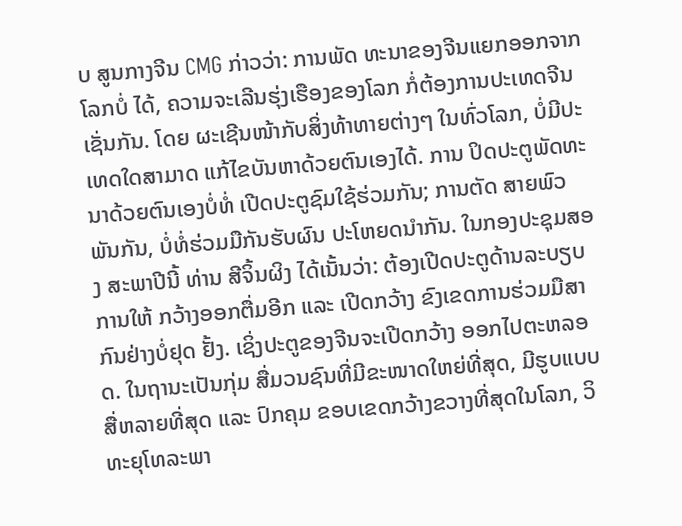ບ ສູນກາງຈີນ CMG ກ່າວວ່າ: ການພັດ ທະນາຂອງຈີນແຍກອອກຈາກໂລກບໍ່ ໄດ້, ຄວາມຈະເລີນຮຸ່ງເຮືອງຂອງໂລກ ກໍ່ຕ້ອງການປະເທດຈີນເຊັ່ນກັນ. ໂດຍ ຜະເຊີນໜ້າກັບສິ່ງທ້າທາຍຕ່າງໆ ໃນທົ່ວໂລກ, ບໍ່ມີປະເທດໃດສາມາດ ແກ້ໄຂບັນຫາດ້ວຍຕົນເອງໄດ້. ການ ປິດປະຕູພັດທະນາດ້ວຍຕົນເອງບໍ່ທໍ່ ເປີດປະຕູຊົມໃຊ້ຮ່ວມກັນ; ການຕັດ ສາຍພົວພັນກັນ, ບໍ່ທໍ່ຮ່ວມມືກັນຮັບຜົນ ປະໂຫຍດນຳກັນ. ໃນກອງປະຊຸມສອງ ສະພາປີນີ້ ທ່ານ ສີຈິ້ນຜິງ ໄດ້ເນັ້ນວ່າ: ຕ້ອງເປີດປະຕູດ້ານລະບຽບການໃຫ້ ກວ້າງອອກຕື່ມອີກ ແລະ ເປີດກວ້າງ ຂົງເຂດການຮ່ວມມືສາກົນຢ່າງບໍ່ຢຸດ ຢັ້ງ. ເຊິ່ງປະຕູຂອງຈີນຈະເປີດກວ້າງ ອອກໄປຕະຫລອດ. ໃນຖານະເປັນກຸ່ມ ສື່ມວນຊົນທີ່ມີຂະໜາດໃຫຍ່ທີ່ສຸດ, ມີຮູບແບບສື່ຫລາຍທີ່ສຸດ ແລະ ປົກຄຸມ ຂອບເຂດກວ້າງຂວາງທີ່ສຸດໃນໂລກ, ວິທະຍຸໂທລະພາ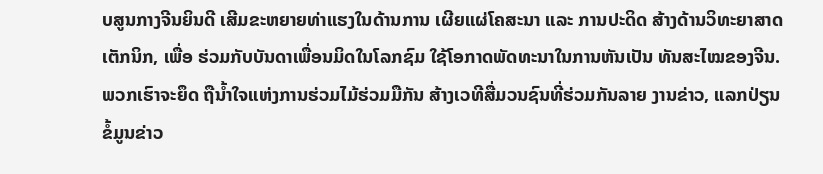ບສູນກາງຈີນຍິນດີ ເສີມຂະຫຍາຍທ່າແຮງໃນດ້ານການ ເຜີຍແຜ່ໂຄສະນາ ແລະ ການປະດິດ ສ້າງດ້ານວິທະຍາສາດເຕັກນິກ, ເພື່ອ ຮ່ວມກັບບັນດາເພື່ອນມິດໃນໂລກຊົມ ໃຊ້ໂອກາດພັດທະນາໃນການຫັນເປັນ ທັນສະໄໝຂອງຈີນ. ພວກເຮົາຈະຍຶດ ຖືນ້ຳໃຈແຫ່ງການຮ່ວມໄມ້ຮ່ວມມືກັນ ສ້າງເວທີສື່ມວນຊົນທີ່ຮ່ວມກັນລາຍ ງານຂ່າວ, ແລກປ່ຽນຂໍ້ມູນຂ່າວ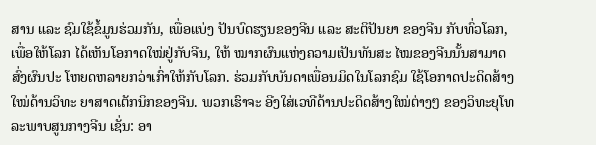ສານ ແລະ ຊົມໃຊ້ຂໍ້ມູນຮ່ວມກັນ, ເພື່ອແບ່ງ ປັນບົດຮຽນຂອງຈີນ ແລະ ສະຕິປັນຍາ ຂອງຈີນ ກັບທົ່ວໂລກ, ເພື່ອໃຫ້ໂລກ ໄດ້ເຫັນໂອກາດໃໝ່ຢູ່ກັບຈີນ, ໃຫ້ ໝາກຜົນແຫ່ງຄວາມເປັນທັນສະ ໄໝຂອງຈີນນັ້ນສາມາດສົ່ງຜົນປະ ໂຫຍດຫລາຍກວ່າເກົ່າໃຫ້ກັບໂລກ. ຮ່ວມກັບບັນດາເພື່ອນມິດໃນໂລກຊົມ ໃຊ້ໂອກາດປະດິດສ້າງໃໝ່ດ້ານວິທະ ຍາສາດເຕັກນິກຂອງຈີນ. ພວກເຮົາຈະ ອີງໃສ່ເວທີດ້ານປະດິດສ້າງໃໝ່ຕ່າງໆ ຂອງວິທະຍຸໂທລະພາບສູນກາງຈີນ ເຊັ່ນ: ອາ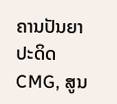ຄານປັນຍາປະດິດ CMG, ສູນ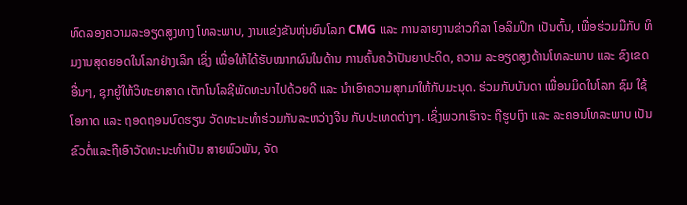ທົດລອງຄວາມລະອຽດສູງທາງ ໂທລະພາບ, ງານແຂ່ງຂັນຫຸ່ນຍົນໂລກ CMG ແລະ ການລາຍງານຂ່າວກິລາ ໂອລິມປິກ ເປັນຕົ້ນ, ເພື່ອຮ່ວມມືກັບ ທິມງານສຸດຍອດໃນໂລກຢ່າງເລິກ ເຊິ່ງ ເພື່ອໃຫ້ໄດ້ຮັບໝາກຜົນໃນດ້ານ ການຄົ້ນຄວ້າປັນຍາປະດິດ, ຄວາມ ລະອຽດສູງດ້ານໂທລະພາບ ແລະ ຂົງເຂດອື່ນໆ, ຊຸກຍູ້ໃຫ້ວິທະຍາສາດ ເຕັກໂນໂລຊີພັດທະນາໄປດ້ວຍດີ ແລະ ນຳເອົາຄວາມສຸກມາໃຫ້ກັບມະນຸດ. ຮ່ວມກັບບັນດາ ເພື່ອນມິດໃນໂລກ ຊົມ ໃຊ້ໂອກາດ ແລະ ຖອດຖອນບົດຮຽນ ວັດທະນະທຳຮ່ວມກັນລະຫວ່າງຈີນ ກັບປະເທດຕ່າງໆ. ເຊິ່ງພວກເຮົາຈະ ຖືຮູບເງົາ ແລະ ລະຄອນໂທລະພາບ ເປັນຂົວຕໍ່ແລະຖືເອົາວັດທະນະທຳເປັນ ສາຍພົວພັນ, ຈັດ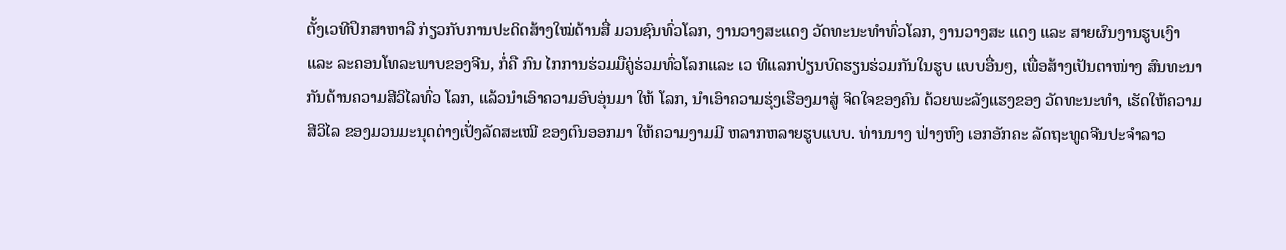ຕັ້ງເວທີປຶກສາຫາລື ກ່ຽວກັບການປະດິດສ້າງໃໝ່ດ້ານສື່ ມວນຊົນທົ່ວໂລກ, ງານວາງສະແດງ ວັດທະນະທຳທົ່ວໂລກ, ງານວາງສະ ແດງ ແລະ ສາຍຜົນງານຮູບເງົາ ແລະ ລະຄອນໂທລະພາບຂອງຈີນ, ກໍ່ຄື ກົນ ໄກການຮ່ວມມືຄູ່ຮ່ວມທົ່ວໂລກແລະ ເວ ທີແລກປ່ຽນບົດຮຽນຮ່ວມກັນໃນຮູບ ແບບອື່ນໆ, ເພື່ອສ້າງເປັນຕາໜ່າງ ສົນທະນາກັນດ້ານຄວາມສີວິໄລທົ່ວ ໂລກ, ແລ້ວນຳເອົາຄວາມອົບອຸ່ນມາ ໃຫ້ ໂລກ, ນຳເອົາຄວາມຮຸ່ງເຮືອງມາສູ່ ຈິດໃຈຂອງຄົນ ດ້ວຍພະລັງແຮງຂອງ ວັດທະນະທຳ, ເຮັດໃຫ້ຄວາມສີວິໄລ ຂອງມວນມະນຸດຕ່າງເປັ່ງລັດສະເໝີ ຂອງຕົນອອກມາ ໃຫ້ຄວາມງາມມີ ຫລາກຫລາຍຮູບແບບ. ທ່ານນາງ ຟ່າງຫົງ ເອກອັກຄະ ລັດຖະທູດຈີນປະຈໍາລາວ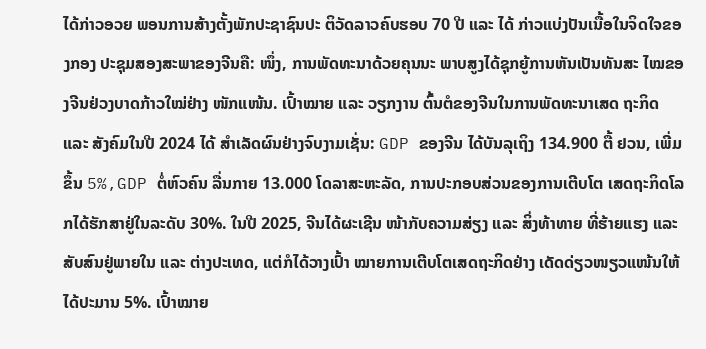ໄດ້ກ່າວອວຍ ພອນການສ້າງຕັ້ງພັກປະຊາຊົນປະ ຕິວັດລາວຄົບຮອບ 70 ປີ ແລະ ໄດ້ ກ່າວແບ່ງປັນເນື້ອໃນຈິດໃຈຂອງກອງ ປະຊຸມສອງສະພາຂອງຈີນຄື: ໜຶ່ງ, ການພັດທະນາດ້ວຍຄຸນນະ ພາບສູງໄດ້ຊຸກຍູ້ການຫັນເປັນທັນສະ ໄໝຂອງຈີນຢ່ວງບາດກ້າວໃໝ່ຢ່າງ ໜັກແໜ້ນ. ເປົ້າໝາຍ ແລະ ວຽກງານ ຕົ້ນຕໍຂອງຈີນໃນການພັດທະນາເສດ ຖະກິດ ແລະ ສັງຄົມໃນປີ 2024 ໄດ້ ສຳເລັດຜົນຢ່າງຈົບງາມເຊັ່ນ: GDP ຂອງຈີນ ໄດ້ບັນລຸເຖິງ 134.900 ຕື້ ຢວນ, ເພີ່ມຂຶ້ນ 5%,GDP ຕໍ່ຫົວຄົນ ລື່ນກາຍ 13.000 ໂດລາສະຫະລັດ, ການປະກອບສ່ວນຂອງການເຕີບໂຕ ເສດຖະກິດໂລກໄດ້ຮັກສາຢູ່ໃນລະດັບ 30%. ໃນປີ 2025, ຈີນໄດ້ຜະເຊີນ ໜ້າກັບຄວາມສ່ຽງ ແລະ ສິ່ງທ້າທາຍ ທີ່ຮ້າຍແຮງ ແລະ ສັບສົນຢູ່ພາຍໃນ ແລະ ຕ່າງປະເທດ, ແຕ່ກໍໄດ້ວາງເປົ້າ ໝາຍການເຕີບໂຕເສດຖະກິດຢ່າງ ເດັດດ່ຽວໜຽວແໜ້ນໃຫ້ໄດ້ປະມານ 5%. ເປົ້າໝາຍ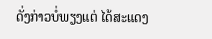ດັ່ງກ່າວບໍ່ພຽງແຕ່ ໄດ້ສະແດງ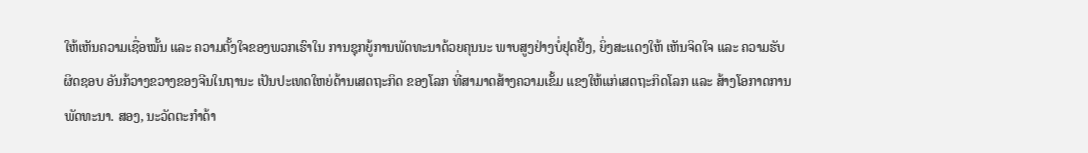ໃຫ້ເຫັນຄວາມເຊື່ອໝັ້ນ ແລະ ຄວາມຕັ້ງໃຈຂອງພວກເຮົາໃນ ການຊຸກຍູ້ການພັດທະນາດ້ວຍຄຸນນະ ພາບສູງຢ່າງບໍ່ຢຸດຢັ້ງ, ຍິ່ງສະແດງໃຫ້ ເຫັນຈິດໃຈ ແລະ ຄວາມຮັບຜິດຊອບ ອັນກ້ວາງຂວາງຂອງຈີນໃນຖານະ ເປັນປະເທດໃຫຍ່ດ້ານເສດຖະກິດ ຂອງໂລກ ທີ່ສາມາດສ້າງຄວາມເຂັ້ມ ແຂງໃຫ້ແກ່ເສດຖະກິດໂລກ ແລະ ສ້າງໂອກາດການພັດທະນາ. ສອງ, ນະວັດຕະກໍາດ້າ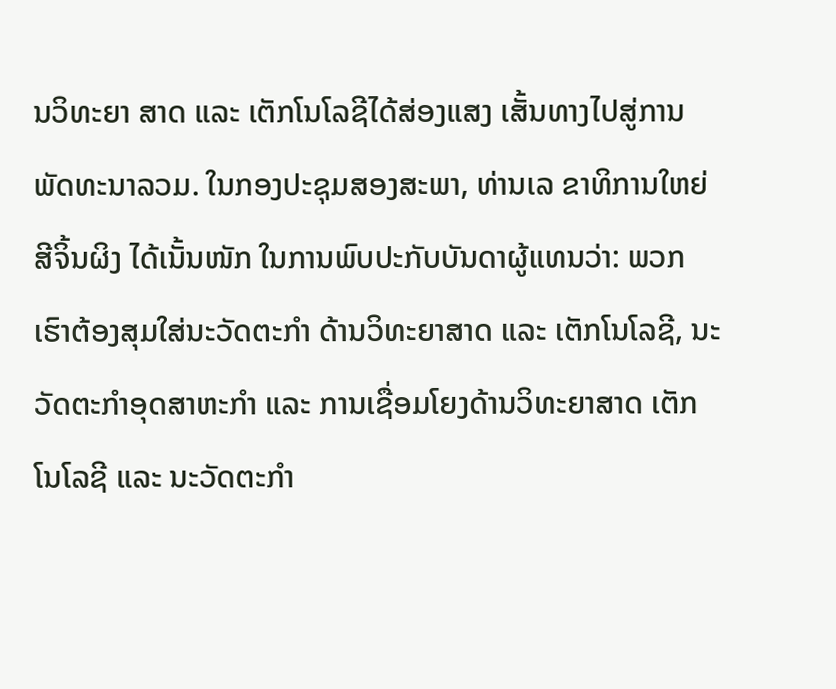ນວິທະຍາ ສາດ ແລະ ເຕັກໂນໂລຊີໄດ້ສ່ອງແສງ ເສັ້ນທາງໄປສູ່ການພັດທະນາລວມ. ໃນກອງປະຊຸມສອງສະພາ, ທ່ານເລ ຂາທິການໃຫຍ່ ສີຈິ້ນຜິງ ໄດ້ເນັ້ນໜັກ ໃນການພົບປະກັບບັນດາຜູ້ແທນວ່າ: ພວກເຮົາຕ້ອງສຸມໃສ່ນະວັດຕະກຳ ດ້ານວິທະຍາສາດ ແລະ ເຕັກໂນໂລຊີ, ນະວັດຕະກຳອຸດສາຫະກຳ ແລະ ການເຊື່ອມໂຍງດ້ານວິທະຍາສາດ ເຕັກໂນໂລຊີ ແລະ ນະວັດຕະກຳ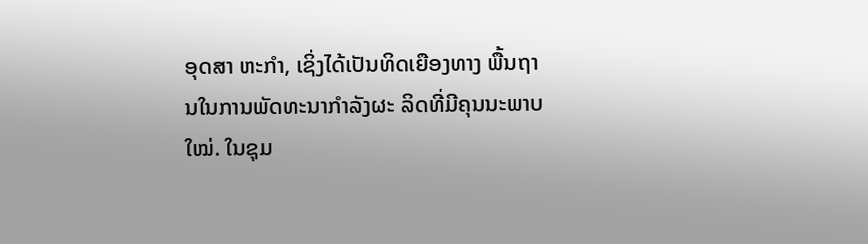ອຸດສາ ຫະກຳ, ເຊິ່ງໄດ້ເປັນທິດເຍືອງທາງ ພື້ນຖານໃນການພັດທະນາກຳລັງຜະ ລິດທີ່ມີຄຸນນະພາບໃໝ່. ໃນຊຸມ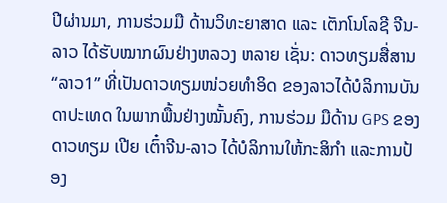ປີຜ່ານມາ, ການຮ່ວມມື ດ້ານວິທະຍາສາດ ແລະ ເຕັກໂນໂລຊີ ຈີນ-ລາວ ໄດ້ຮັບໝາກຜົນຢ່າງຫລວງ ຫລາຍ ເຊັ່ນ: ດາວທຽມສື່ສານ “ລາວ1” ທີ່ເປັນດາວທຽມໜ່ວຍທຳອິດ ຂອງລາວໄດ້ບໍລິການບັນດາປະເທດ ໃນພາກພື້ນຢ່າງໝັ້ນຄົງ, ການຮ່ວມ ມືດ້ານ GPS ຂອງດາວທຽມ ເປີຍ ເຕົ໋າຈີນ-ລາວ ໄດ້ບໍລິການໃຫ້ກະສິກຳ ແລະການປ້ອງ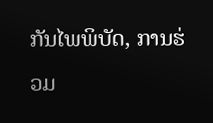ກັນໄພພິບັດ, ການຮ່ວມ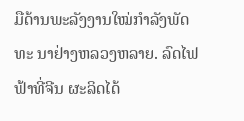ມືດ້ານພະລັງງານໃໝ່ກຳລັງພັດທະ ນາຢ່າງຫລວງຫລາຍ. ລົດໄຟຟ້າທີ່ຈີນ ຜະລິດໄດ້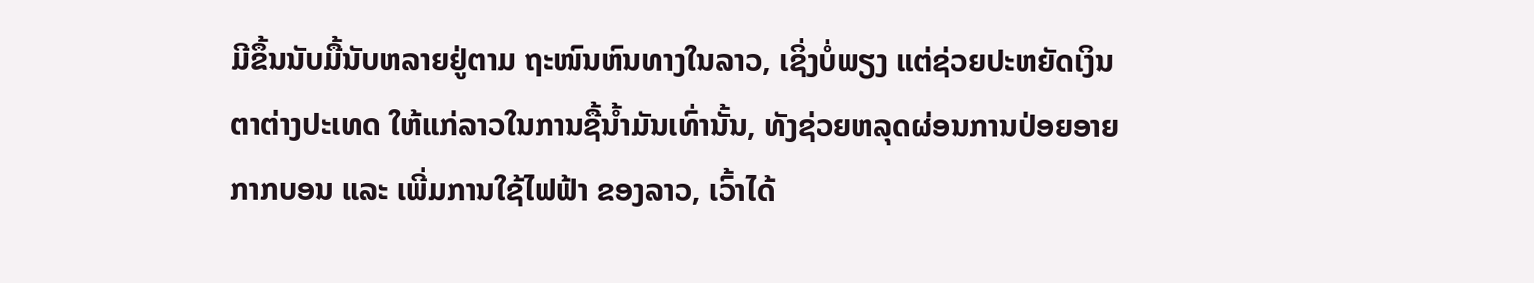ມີຂຶ້ນນັບມື້ນັບຫລາຍຢູ່ຕາມ ຖະໜົນຫົນທາງໃນລາວ, ເຊິ່ງບໍ່ພຽງ ແຕ່ຊ່ວຍປະຫຍັດເງິນຕາຕ່າງປະເທດ ໃຫ້ແກ່ລາວໃນການຊື້ນໍ້າມັນເທົ່ານັ້ນ, ທັງຊ່ວຍຫລຸດຜ່ອນການປ່ອຍອາຍ ກາກບອນ ແລະ ເພີ່ມການໃຊ້ໄຟຟ້າ ຂອງລາວ, ເວົ້າໄດ້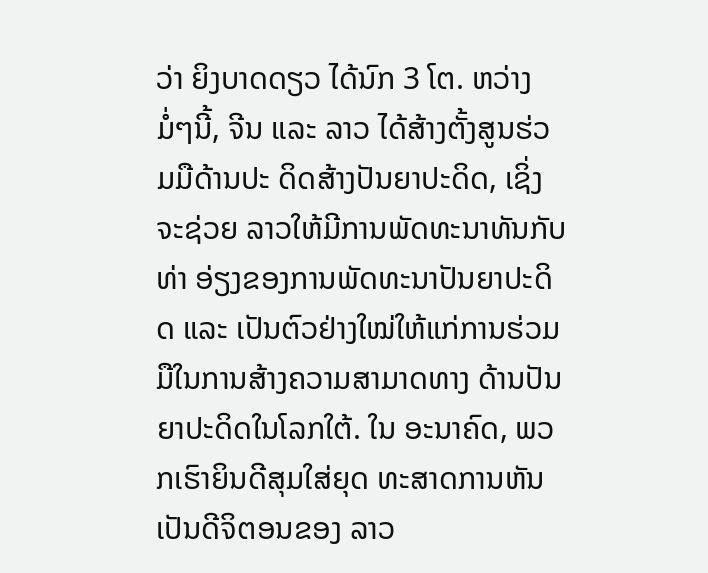ວ່າ ຍິງບາດດຽວ ໄດ້ນົກ 3 ໂຕ. ຫວ່າງມໍ່ໆນີ້, ຈີນ ແລະ ລາວ ໄດ້ສ້າງຕັ້ງສູນຮ່ວມມືດ້ານປະ ດິດສ້າງປັນຍາປະດິດ, ເຊິ່ງຈະຊ່ວຍ ລາວໃຫ້ມີການພັດທະນາທັນກັບທ່າ ອ່ຽງຂອງການພັດທະນາປັນຍາປະດິດ ແລະ ເປັນຕົວຢ່າງໃໝ່ໃຫ້ແກ່ການຮ່ວມ ມືໃນການສ້າງຄວາມສາມາດທາງ ດ້ານປັນຍາປະດິດໃນໂລກໃຕ້. ໃນ ອະນາຄົດ, ພວກເຮົາຍິນດີສຸມໃສ່ຍຸດ ທະສາດການຫັນເປັນດີຈິຕອນຂອງ ລາວ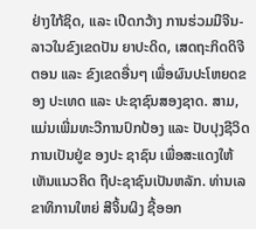ຢ່າງໃກ້ຊິດ, ແລະ ເປີດກວ້າງ ການຮ່ວມມືຈີນ-ລາວໃນຂົງເຂດປັນ ຍາປະດິດ, ເສດຖະກິດດິຈີຕອນ ແລະ ຂົງເຂດອື່ນໆ ເພື່ອຜົນປະໂຫຍດຂອງ ປະເທດ ແລະ ປະຊາຊົນສອງຊາດ. ສາມ, ແມ່ນເພີ່ມທະວີການປົກປ້ອງ ແລະ ປັບປຸງຊີວິດການເປັນຢູ່ຂ ອງປະ ຊາຊົນ ເພື່ອສະແດງໃຫ້ເຫັນແນວຄິດ ຖືປະຊາຊົນເປັນຫລັກ. ທ່ານເລຂາທິການໃຫຍ່ ສີຈິ້ນຜິງ ຊີ້ອອກ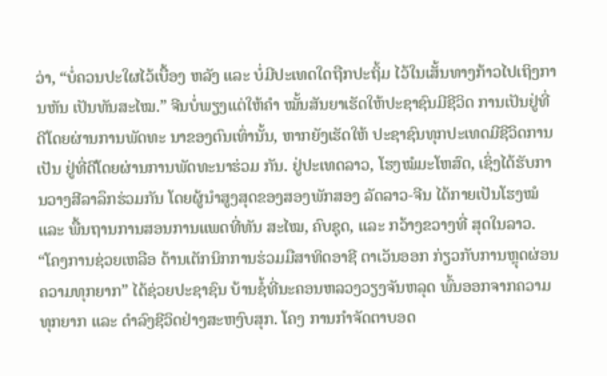ວ່າ, “ບໍ່ຄວນປະໃຜໄວ້ເບື້ອງ ຫລັງ ແລະ ບໍ່ມີປະເທດໃດຖືກປະຖິ້ມ ໄວ້ໃນເສັ້ນທາງກ້າວໄປເຖິງການຫັນ ເປັນທັນສະໄໝ.” ຈີນບໍ່ພຽງແຕ່ໃຫ້ຄຳ ໝັ້ນສັນຍາເຮັດໃຫ້ປະຊາຊົນມີຊີວິດ ການເປັນຢູ່ທີ່ດີໂດຍຜ່ານການພັດທະ ນາຂອງຕົນເທົ່ານັ້ນ, ຫາກຍັງເຮັດໃຫ້ ປະຊາຊົນທຸກປະເທດມີຊີວິດການເປັນ ຢູ່ທີ່ດີໂດຍຜ່ານການພັດທະນາຮ່ວມ ກັນ. ຢູ່ປະເທດລາວ, ໂຮງໝໍມະໂຫສົດ, ເຊິ່ງໄດ້ຮັບການວາງສີລາລຶກຮ່ວມກັນ ໂດຍຜູ້ນຳສູງສຸດຂອງສອງພັກສອງ ລັດລາວ-ຈີນ ໄດ້ກາຍເປັນໂຮງໝໍແລະ ພື້ນຖານການສອນການແພດທີ່ທັນ ສະໄໝ, ຄົບຊຸດ, ແລະ ກວ້າງຂວາງທີ່ ສຸດໃນລາວ. “ໂຄງການຊ່ວຍເຫລືອ ດ້ານເຕັກນິກການຮ່ວມມືສາທິດອາຊີ ຕາເວັນອອກ ກ່ຽວກັບການຫຼຸດຜ່ອນ ຄວາມທຸກຍາກ” ໄດ້ຊ່ວຍປະຊາຊົນ ບ້ານຊໍ້ທີ່ນະຄອນຫລວງວຽງຈັນຫລຸດ ພົ້ນອອກຈາກຄວາມທຸກຍາກ ແລະ ດຳລົງຊີວິດຢ່າງສະຫງົບສຸກ. ໂຄງ ການກຳຈັດຕາບອດ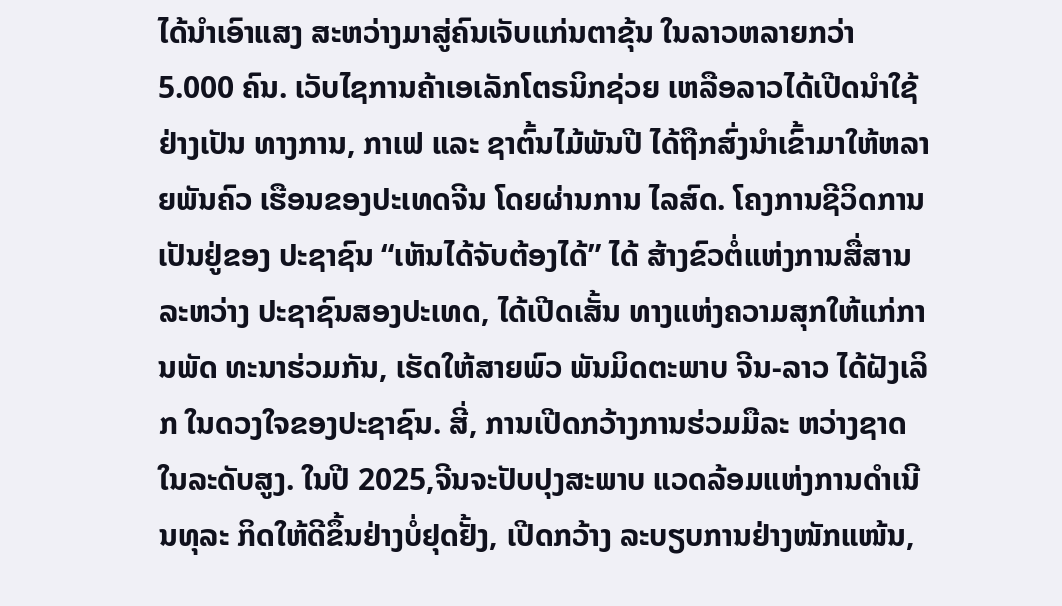ໄດ້ນຳເອົາແສງ ສະຫວ່າງມາສູ່ຄົນເຈັບແກ່ນຕາຂຸ້ນ ໃນລາວຫລາຍກວ່າ 5.000 ຄົນ. ເວັບໄຊການຄ້າເອເລັກໂຕຣນິກຊ່ວຍ ເຫລືອລາວໄດ້ເປີດນຳໃຊ້ຢ່າງເປັນ ທາງການ, ກາເຟ ແລະ ຊາຕົ້ນໄມ້ພັນປີ ໄດ້ຖືກສົ່ງນໍາເຂົ້າມາໃຫ້ຫລາຍພັນຄົວ ເຮືອນຂອງປະເທດຈີນ ໂດຍຜ່ານການ ໄລສົດ. ໂຄງການຊີວິດການເປັນຢູ່ຂອງ ປະຊາຊົນ “ເຫັນໄດ້ຈັບຕ້ອງໄດ້” ໄດ້ ສ້າງຂົວຕໍ່ແຫ່ງການສື່ສານລະຫວ່າງ ປະຊາຊົນສອງປະເທດ, ໄດ້ເປີດເສັ້ນ ທາງແຫ່ງຄວາມສຸກໃຫ້ແກ່ການພັດ ທະນາຮ່ວມກັນ, ເຮັດໃຫ້ສາຍພົວ ພັນມິດຕະພາບ ຈີນ-ລາວ ໄດ້ຝັງເລິກ ໃນດວງໃຈຂອງປະຊາຊົນ. ສີ່, ການເປີດກວ້າງການຮ່ວມມືລະ ຫວ່າງຊາດໃນລະດັບສູງ. ໃນປີ 2025,ຈີນຈະປັບປຸງສະພາບ ແວດລ້ອມແຫ່ງການດຳເນີນທຸລະ ກິດໃຫ້ດີຂຶ້ນຢ່າງບໍ່ຢຸດຢັ້ງ, ເປີດກວ້າງ ລະບຽບການຢ່າງໜັກແໜ້ນ,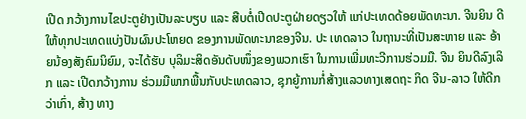ເປີດ ກວ້າງການໄຂປະຕູຢ່າງເປັນລະບຽບ ແລະ ສືບຕໍ່ເປີດປະຕູຝ່າຍດຽວໃຫ້ ແກ່ປະເທດດ້ອຍພັດທະນາ. ຈີນຍິນ ດີໃຫ້ທຸກປະເທດແບ່ງປັນຜົນປະໂຫຍດ ຂອງການພັດທະນາຂອງຈີນ. ປະ ເທດລາວ ໃນຖານະທີ່ເປັນສະຫາຍ ແລະ ອ້າຍນ້ອງສັງຄົມນິຍົມ, ຈະໄດ້ຮັບ ບຸລິມະສິດອັນດັບໜຶ່ງຂອງພວກເຮົາ ໃນການເພີ່ມທະວີການຮ່ວມມື. ຈີນ ຍິນດີລົງເລິກ ແລະ ເປີດກວ້າງການ ຮ່ວມມືພາກພື້ນກັບປະເທດລາວ, ຊຸກຍູ້ການກໍ່ສ້າງແລວທາງເສດຖະ ກິດ ຈີນ-ລາວ ໃຫ້ດີກວ່າເກົ່າ, ສ້າງ ທາງ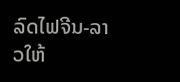ລົດໄຟຈີນ-ລາວໃຫ້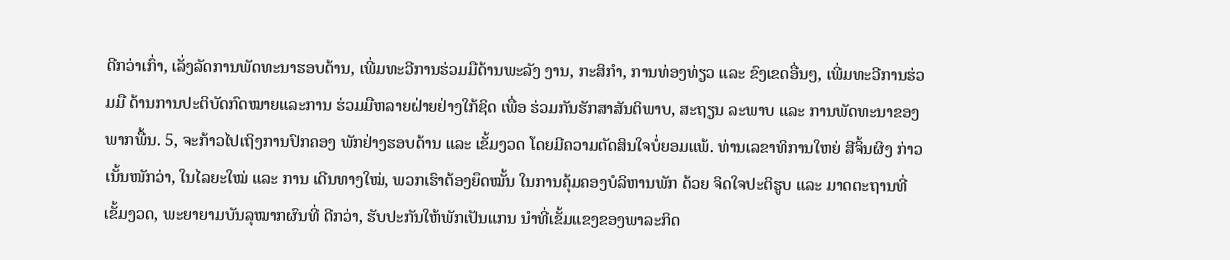ດີກວ່າເກົ່າ, ເລັ່ງລັດການພັດທະນາຮອບດ້ານ, ເພີ່ມທະວີການຮ່ວມມືດ້ານພະລັງ ງານ, ກະສິກຳ, ການທ່ອງທ່ຽວ ແລະ ຂົງເຂດອື່ນໆ, ເພີ່ມທະວີການຮ່ວມມື ດ້ານການປະຕິບັດກົດໝາຍແລະການ ຮ່ວມມືຫລາຍຝ່າຍຢ່າງໃກ້ຊິດ ເພື່ອ ຮ່ວມກັນຮັກສາສັນຕິພາບ, ສະຖຽນ ລະພາບ ແລະ ການພັດທະນາຂອງ ພາກພື້ນ. 5, ຈະກ້າວໄປເຖິງການປົກຄອງ ພັກຢ່າງຮອບດ້ານ ແລະ ເຂັ້ມງວດ ໂດຍມີຄວາມຕັດສິນໃຈບໍ່ຍອມແພ້. ທ່ານເລຂາທິການໃຫຍ່ ສີຈິ້ນຜິງ ກ່າວ ເນັ້ນໜັກວ່າ, ໃນໄລຍະໃໝ່ ແລະ ການ ເດີນທາງໃໝ່, ພວກເຮົາຕ້ອງຍຶດໝັ້ນ ໃນການຄຸ້ມຄອງບໍລິຫານພັກ ດ້ວຍ ຈິດໃຈປະຕິຮູບ ແລະ ມາດຕະຖານທີ່ ເຂັ້ມງວດ, ພະຍາຍາມບັນລຸໝາກຜົນທີ່ ດີກວ່າ, ຮັບປະກັນໃຫ້ພັກເປັນແກນ ນຳທີ່ເຂັ້ມແຂງຂອງພາລະກິດ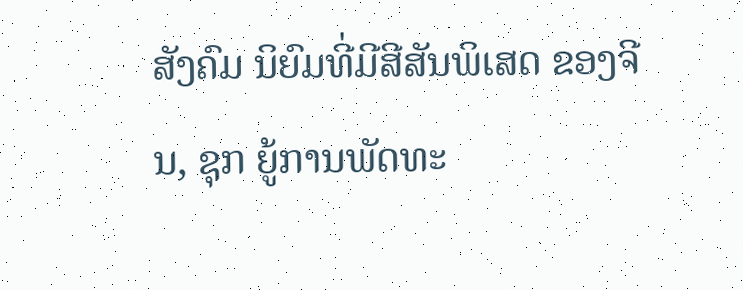ສັງຄົມ ນິຍົມທີ່ມີສີສັນພິເສດ ຂອງຈີນ, ຊຸກ ຍູ້ການພັດທະ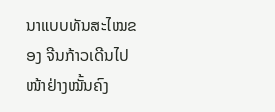ນາແບບທັນສະໄໝຂອງ ຈີນກ້າວເດີນໄປໜ້າຢ່າງໝັ້ນຄົງ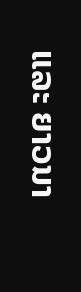ແລະ ຍາວນາ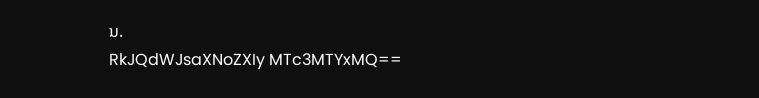ນ.
RkJQdWJsaXNoZXIy MTc3MTYxMQ==